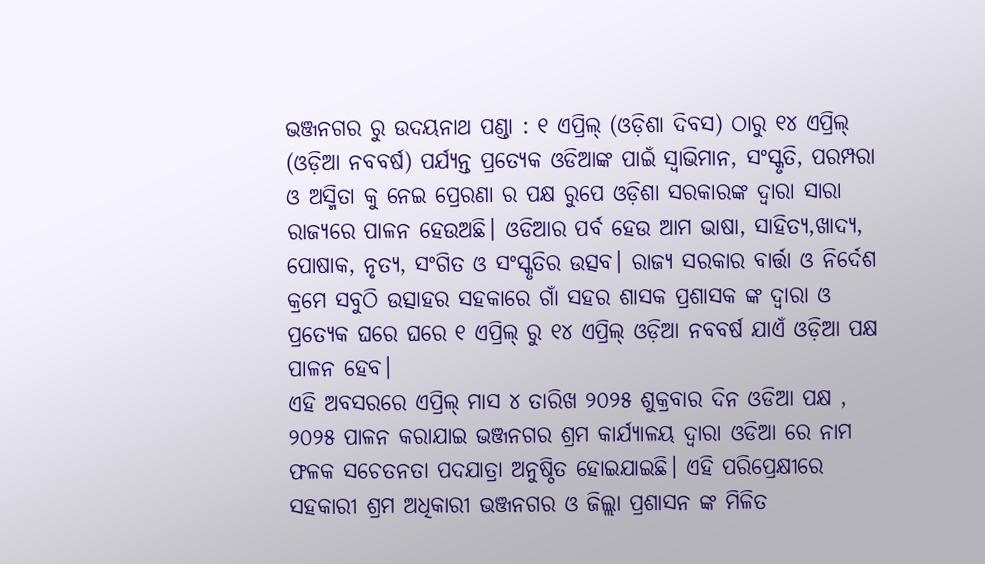ଭଞ୍ଜନଗର ରୁ ଉଦୟନାଥ ପଣ୍ଡା : ୧ ଏପ୍ରିଲ୍ (ଓଡ଼ିଶା ଦିବସ) ଠାରୁ ୧୪ ଏପ୍ରିଲ୍ (ଓଡ଼ିଆ ନବବର୍ଷ) ପର୍ଯ୍ୟନ୍ତ ପ୍ରତ୍ୟେକ ଓଡିଆଙ୍କ ପାଇଁ ସ୍ଵାଭିମାନ, ସଂସ୍କୃତି, ପରମ୍ପରା ଓ ଅସ୍ମିତା କୁ ନେଇ ପ୍ରେରଣା ର ପକ୍ଷ ରୁପେ ଓଡ଼ିଶା ସରକାରଙ୍କ ଦ୍ଵାରା ସାରା ରାଜ୍ୟରେ ପାଳନ ହେଉଅଛି। ଓଡିଆର ପର୍ବ ହେଉ ଆମ ଭାଷା, ସାହିତ୍ୟ,ଖାଦ୍ୟ, ପୋଷାକ, ନୃତ୍ୟ, ସଂଗିତ ଓ ସଂସ୍କୃତିର ଉତ୍ସବ। ରାଜ୍ୟ ସରକାର ବାର୍ତ୍ତା ଓ ନିର୍ଦେଶ କ୍ରମେ ସବୁଠି ଉତ୍ସାହର ସହକାରେ ଗାଁ ସହର ଶାସକ ପ୍ରଶାସକ ଙ୍କ ଦ୍ୱାରା ଓ ପ୍ରତ୍ୟେକ ଘରେ ଘରେ ୧ ଏପ୍ରିଲ୍ ରୁ ୧୪ ଏପ୍ରିଲ୍ ଓଡ଼ିଆ ନବବର୍ଷ ଯାଏଁ ଓଡ଼ିଆ ପକ୍ଷ ପାଳନ ହେବ।
ଏହି ଅବସରରେ ଏପ୍ରିଲ୍ ମାସ ୪ ତାରିଖ ୨୦୨୫ ଶୁକ୍ରବାର ଦିନ ଓଡିଆ ପକ୍ଷ , ୨୦୨୫ ପାଳନ କରାଯାଇ ଭଞ୍ଜନଗର ଶ୍ରମ କାର୍ଯ୍ୟାଳୟ ଦ୍ଵାରା ଓଡିଆ ରେ ନାମ ଫଳକ ସଚେତନତା ପଦଯାତ୍ରା ଅନୁଷ୍ଠିତ ହୋଇଯାଇଛି। ଏହି ପରିପ୍ରେକ୍ଷୀରେ ସହକାରୀ ଶ୍ରମ ଅଧିକାରୀ ଭଞ୍ଜନଗର ଓ ଜିଲ୍ଲା ପ୍ରଶାସନ ଙ୍କ ମିଳିତ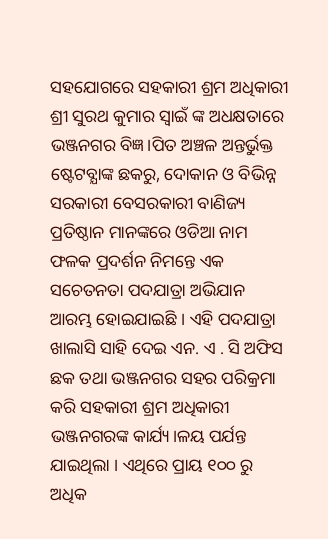ସହଯୋଗରେ ସହକାରୀ ଶ୍ରମ ଅଧିକାରୀ ଶ୍ରୀ ସୁରଥ କୁମାର ସ୍ଵାଇଁ ଙ୍କ ଅଧକ୍ଷତାରେ ଭଞ୍ଜନଗର ବିଜ୍ଞ।ପିତ ଅଞ୍ଚଳ ଅନ୍ତର୍ଭୁକ୍ତ ଷ୍ଟେଟବ୍ଯାଙ୍କ ଛକରୁ, ଦୋକାନ ଓ ବିଭିନ୍ନ ସରକାରୀ ବେସରକାରୀ ବାଣିଜ୍ୟ ପ୍ରତିଷ୍ଠାନ ମାନଙ୍କରେ ଓଡିଆ ନାମ ଫଳକ ପ୍ରଦର୍ଶନ ନିମନ୍ତେ ଏକ ସଚେତନତା ପଦଯାତ୍ରା ଅଭିଯାନ ଆରମ୍ଭ ହୋଇଯାଇଛି । ଏହି ପଦଯାତ୍ରା ଖାଲାସି ସାହି ଦେଇ ଏନ. ଏ . ସି ଅଫିସ ଛକ ତଥା ଭଞ୍ଜନଗର ସହର ପରିକ୍ରମା କରି ସହକାରୀ ଶ୍ରମ ଅଧିକାରୀ ଭଞ୍ଜନଗରଙ୍କ କାର୍ଯ୍ୟ।ଳୟ ପର୍ଯନ୍ତ ଯାଇଥିଲା । ଏଥିରେ ପ୍ରାୟ ୧୦୦ ରୁ ଅଧିକ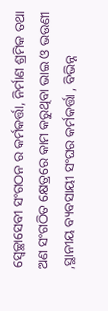ସ୍ବେଚ୍ଛାସେବୀ ସଂଗଠନ ର କର୍ମକର୍ତ୍ତା, ନିର୍ମାଣ ଶ୍ରମିକ ତଥା ଅଣ ସଂଗଠିତ କ୍ଷେତ୍ରରେ କାମ କରୁଥିବା ଭାଇ ଓ ଭଉଣୀ ,ସ୍ଥାନୀୟ ବ୍ୟବସାୟୀ ସଂଘର କର୍ମକର୍ତ୍ତା , ବିଭିନ୍ନ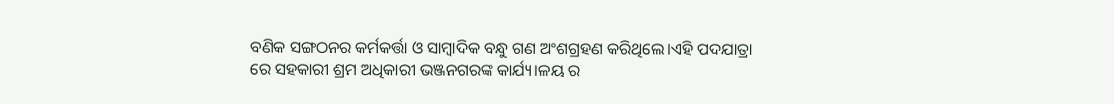ବଣିକ ସଙ୍ଗଠନର କର୍ମକର୍ତ୍ତା ଓ ସାମ୍ବାଦିକ ବନ୍ଧୁ ଗଣ ଅଂଶଗ୍ରହଣ କରିଥିଲେ।ଏହି ପଦଯାତ୍ରା ରେ ସହକାରୀ ଶ୍ରମ ଅଧିକାରୀ ଭଞ୍ଜନଗରଙ୍କ କାର୍ଯ୍ୟ।ଳୟ ର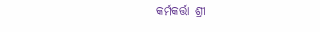କର୍ମକର୍ତ୍ତା ଶ୍ରୀ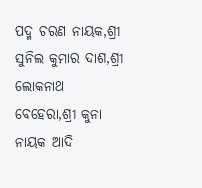ପଦ୍ମ ଚରଣ ନାୟକ,ଶ୍ରୀ ସୁନିଲ କୁମାର ଦାଶ,ଶ୍ରୀ ଲୋକନାଥ ବେହେରା,ଶ୍ରୀ କୁନା ନାୟକ ଆଦି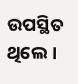ଉପସ୍ଥିତ ଥିଲେ ।